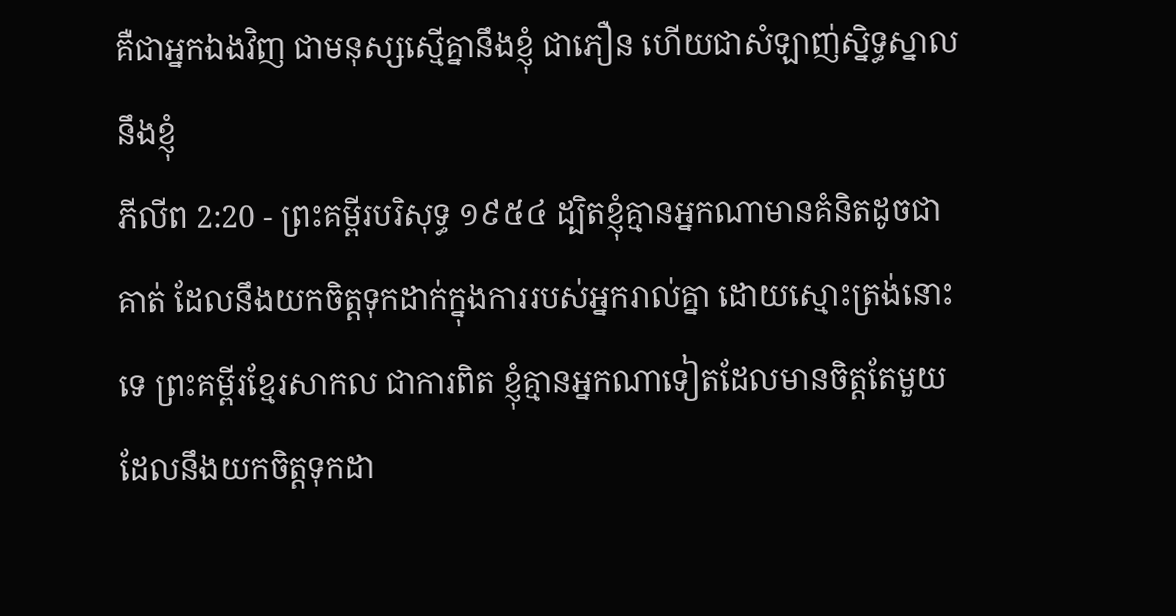គឺជាអ្នកឯងវិញ ជាមនុស្សស្មើគ្នានឹងខ្ញុំ ជាភឿន ហើយជាសំឡាញ់ស្និទ្ធស្នាលនឹងខ្ញុំ
ភីលីព 2:20 - ព្រះគម្ពីរបរិសុទ្ធ ១៩៥៤ ដ្បិតខ្ញុំគ្មានអ្នកណាមានគំនិតដូចជាគាត់ ដែលនឹងយកចិត្តទុកដាក់ក្នុងការរបស់អ្នករាល់គ្នា ដោយស្មោះត្រង់នោះទេ ព្រះគម្ពីរខ្មែរសាកល ជាការពិត ខ្ញុំគ្មានអ្នកណាទៀតដែលមានចិត្តតែមួយ ដែលនឹងយកចិត្តទុកដា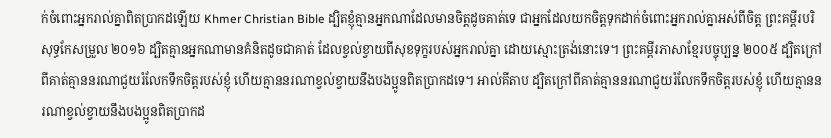ក់ចំពោះអ្នករាល់គ្នាពិតប្រាកដឡើយ Khmer Christian Bible ដ្បិតខ្ញុំគ្មានអ្នកណាដែលមានចិត្ដដូចគាត់ទេ ជាអ្នកដែលយកចិត្តទុកដាក់ចំពោះអ្នករាល់គ្នាអស់ពីចិត្ដ ព្រះគម្ពីរបរិសុទ្ធកែសម្រួល ២០១៦ ដ្បិតគ្មានអ្នកណាមានគំនិតដូចជាគាត់ ដែលខ្វល់ខ្វាយពីសុខទុក្ខរបស់អ្នករាល់គ្នា ដោយស្មោះត្រង់នោះទេ។ ព្រះគម្ពីរភាសាខ្មែរបច្ចុប្បន្ន ២០០៥ ដ្បិតក្រៅពីគាត់គ្មាននរណាជួយរំលែកទឹកចិត្តរបស់ខ្ញុំ ហើយគ្មាននរណាខ្វល់ខ្វាយនឹងបងប្អូនពិតប្រាកដទេ។ អាល់គីតាប ដ្បិតក្រៅពីគាត់គ្មាននរណាជួយរំលែកទឹកចិត្ដរបស់ខ្ញុំ ហើយគ្មាននរណាខ្វល់ខ្វាយនឹងបងប្អូនពិតប្រាកដ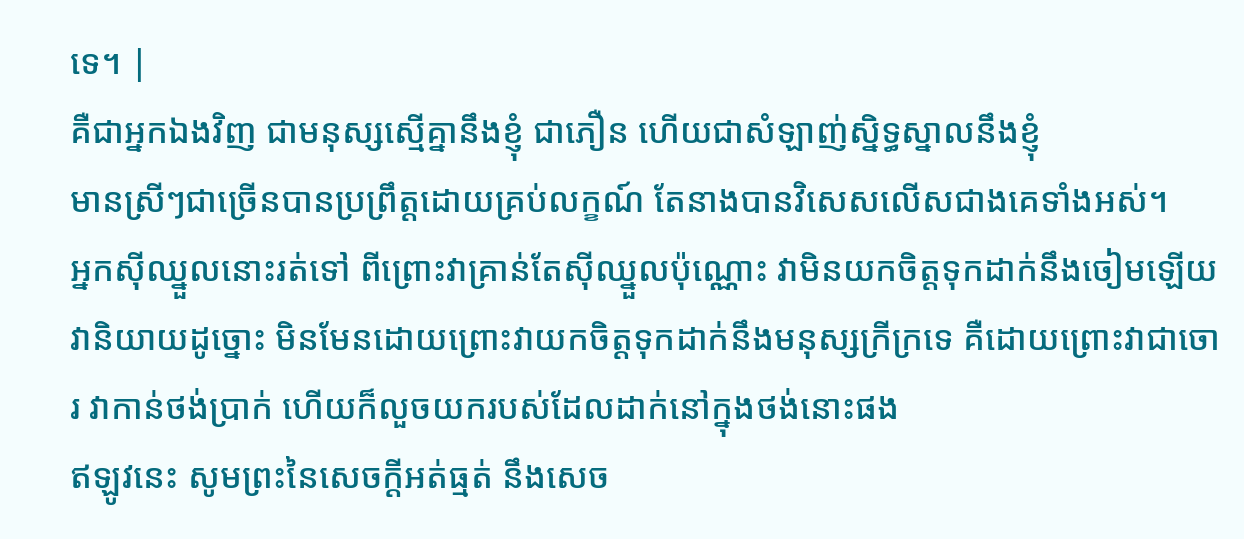ទេ។ |
គឺជាអ្នកឯងវិញ ជាមនុស្សស្មើគ្នានឹងខ្ញុំ ជាភឿន ហើយជាសំឡាញ់ស្និទ្ធស្នាលនឹងខ្ញុំ
មានស្រីៗជាច្រើនបានប្រព្រឹត្តដោយគ្រប់លក្ខណ៍ តែនាងបានវិសេសលើសជាងគេទាំងអស់។
អ្នកស៊ីឈ្នួលនោះរត់ទៅ ពីព្រោះវាគ្រាន់តែស៊ីឈ្នួលប៉ុណ្ណោះ វាមិនយកចិត្តទុកដាក់នឹងចៀមឡើយ
វានិយាយដូច្នោះ មិនមែនដោយព្រោះវាយកចិត្តទុកដាក់នឹងមនុស្សក្រីក្រទេ គឺដោយព្រោះវាជាចោរ វាកាន់ថង់ប្រាក់ ហើយក៏លួចយករបស់ដែលដាក់នៅក្នុងថង់នោះផង
ឥឡូវនេះ សូមព្រះនៃសេចក្ដីអត់ធ្មត់ នឹងសេច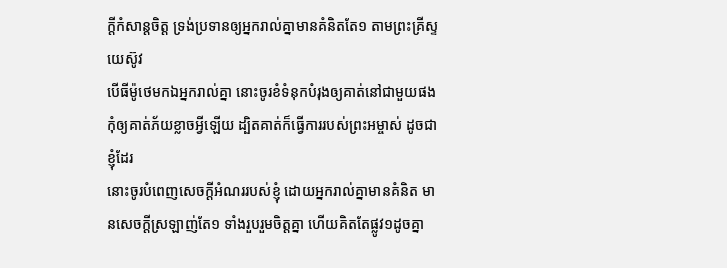ក្ដីកំសាន្តចិត្ត ទ្រង់ប្រទានឲ្យអ្នករាល់គ្នាមានគំនិតតែ១ តាមព្រះគ្រីស្ទយេស៊ូវ
បើធីម៉ូថេមកឯអ្នករាល់គ្នា នោះចូរខំទំនុកបំរុងឲ្យគាត់នៅជាមួយផង កុំឲ្យគាត់ភ័យខ្លាចអ្វីឡើយ ដ្បិតគាត់ក៏ធ្វើការរបស់ព្រះអម្ចាស់ ដូចជាខ្ញុំដែរ
នោះចូរបំពេញសេចក្ដីអំណររបស់ខ្ញុំ ដោយអ្នករាល់គ្នាមានគំនិត មានសេចក្ដីស្រឡាញ់តែ១ ទាំងរួបរួមចិត្តគ្នា ហើយគិតតែផ្លូវ១ដូចគ្នា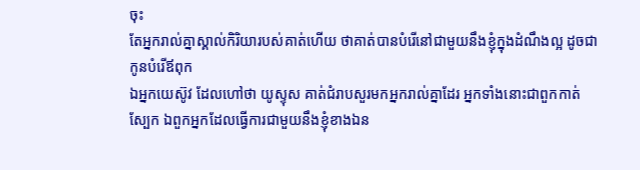ចុះ
តែអ្នករាល់គ្នាស្គាល់កិរិយារបស់គាត់ហើយ ថាគាត់បានបំរើនៅជាមួយនឹងខ្ញុំក្នុងដំណឹងល្អ ដូចជាកូនបំរើឪពុក
ឯអ្នកយេស៊ូវ ដែលហៅថា យូស្ទុស គាត់ជំរាបសួរមកអ្នករាល់គ្នាដែរ អ្នកទាំងនោះជាពួកកាត់ស្បែក ឯពួកអ្នកដែលធ្វើការជាមួយនឹងខ្ញុំខាងឯន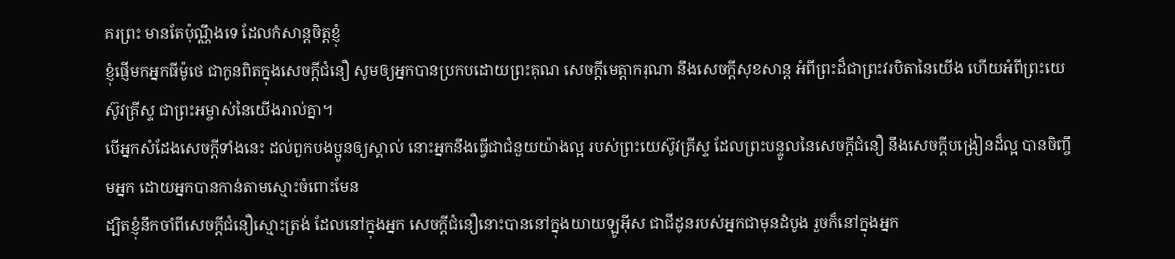គរព្រះ មានតែប៉ុណ្ណឹងទេ ដែលកំសាន្តចិត្តខ្ញុំ
ខ្ញុំផ្ញើមកអ្នកធីម៉ូថេ ជាកូនពិតក្នុងសេចក្ដីជំនឿ សូមឲ្យអ្នកបានប្រកបដោយព្រះគុណ សេចក្ដីមេត្តាករុណា នឹងសេចក្ដីសុខសាន្ត អំពីព្រះដ៏ជាព្រះវរបិតានៃយើង ហើយអំពីព្រះយេស៊ូវគ្រីស្ទ ជាព្រះអម្ចាស់នៃយើងរាល់គ្នា។
បើអ្នកសំដែងសេចក្ដីទាំងនេះ ដល់ពួកបងប្អូនឲ្យស្គាល់ នោះអ្នកនឹងធ្វើជាជំនួយយ៉ាងល្អ របស់ព្រះយេស៊ូវគ្រីស្ទ ដែលព្រះបន្ទូលនៃសេចក្ដីជំនឿ នឹងសេចក្ដីបង្រៀនដ៏ល្អ បានចិញ្ចឹមអ្នក ដោយអ្នកបានកាន់តាមស្មោះចំពោះមែន
ដ្បិតខ្ញុំនឹកចាំពីសេចក្ដីជំនឿស្មោះត្រង់ ដែលនៅក្នុងអ្នក សេចក្ដីជំនឿនោះបាននៅក្នុងយាយឡូអ៊ីស ជាជីដូនរបស់អ្នកជាមុនដំបូង រួចក៏នៅក្នុងអ្នក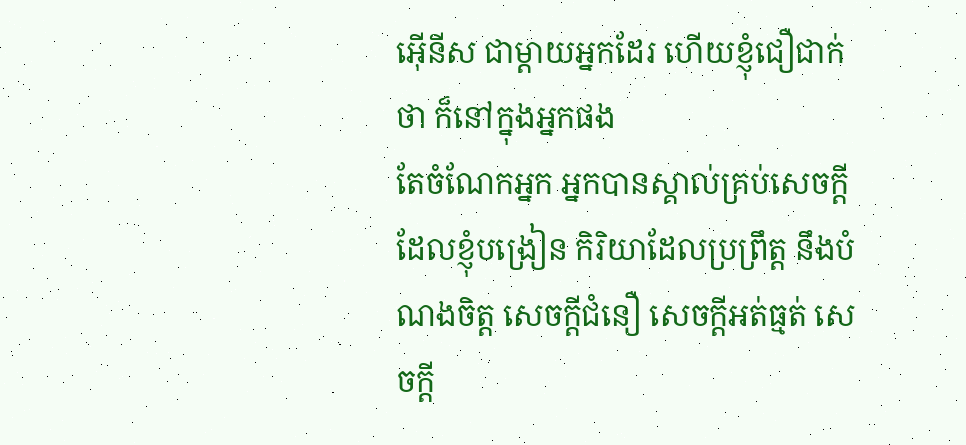អ៊ើនីស ជាម្តាយអ្នកដែរ ហើយខ្ញុំជឿជាក់ថា ក៏នៅក្នុងអ្នកផង
តែចំណែកអ្នក អ្នកបានស្គាល់គ្រប់សេចក្ដីដែលខ្ញុំបង្រៀន កិរិយាដែលប្រព្រឹត្ត នឹងបំណងចិត្ត សេចក្ដីជំនឿ សេចក្ដីអត់ធ្មត់ សេចក្ដី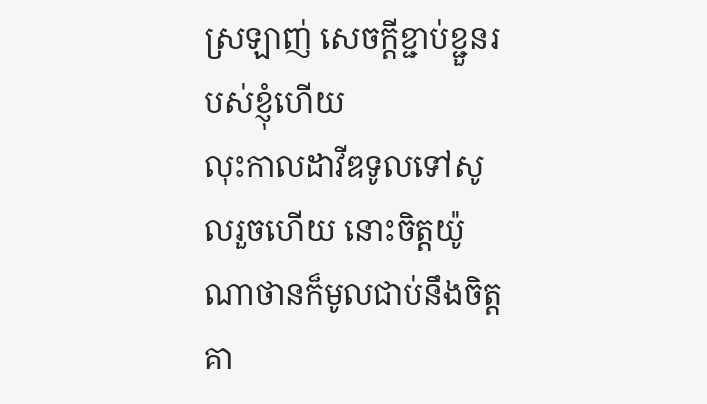ស្រឡាញ់ សេចក្ដីខ្ជាប់ខ្ជួនរបស់ខ្ញុំហើយ
លុះកាលដាវីឌទូលទៅសូលរួចហើយ នោះចិត្តយ៉ូណាថានក៏មូលជាប់នឹងចិត្តគា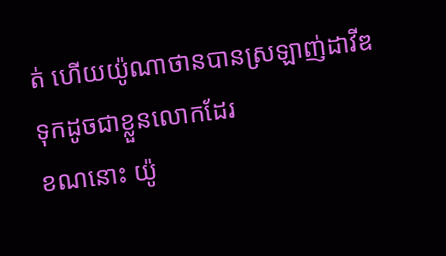ត់ ហើយយ៉ូណាថានបានស្រឡាញ់ដាវីឌទុកដូចជាខ្លួនលោកដែរ
ខណនោះ យ៉ូ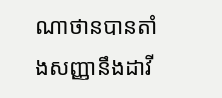ណាថានបានតាំងសញ្ញានឹងដាវី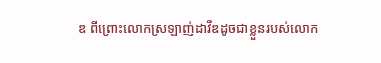ឌ ពីព្រោះលោកស្រឡាញ់ដាវីឌដូចជាខ្លួនរបស់លោក